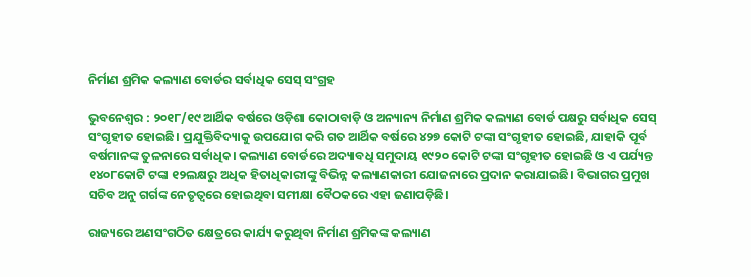ନିର୍ମାଣ ଶ୍ରମିକ କଲ୍ୟାଣ ବୋର୍ଡର ସର୍ବାଧିକ ସେସ୍ ସଂଗ୍ରହ

ଭୁବନେଶ୍ବର : ୨୦୧୮/୧୯ ଆର୍ଥିକ ବର୍ଷରେ ଓଡ଼ିଶା କୋଠାବାଡ଼ି ଓ ଅନ୍ୟାନ୍ୟ ନିର୍ମାଣ ଶ୍ରମିକ କଲ୍ୟାଣ ବୋର୍ଡ ପକ୍ଷରୁ ସର୍ବାଧିକ ସେସ୍ ସଂଗୃହୀତ ହୋଇଛି। ପ୍ରଯୁକ୍ତିବିଦ୍ୟାକୁ ଉପଯୋଗ କରି ଗତ ଆର୍ଥିକ ବର୍ଷରେ ୪୨୭ କୋଟି ଟଙ୍କା ସଂଗୃହୀତ ହୋଇଛି, ଯାହାକି ପୂର୍ବ ବର୍ଷମାନଙ୍କ ତୁଳନାରେ ସର୍ବାଧିକ। କଲ୍ୟାଣ ବୋର୍ଡରେ ଅଦ୍ୟାବଧି ସମୁଦାୟ ୧୯୨୦ କୋଟି ଟଙ୍କା ସଂଗୃହୀତ ହୋଇଛି ଓ ଏ ପର୍ଯ୍ୟନ୍ତ ୧୪୦୮କୋଟି ଟଙ୍କା ୧୨ଲକ୍ଷରୁ ଅଧିକ ହିତାଧିକାରୀଙ୍କୁ ବିଭିନ୍ନ କଲ୍ୟାଣକାରୀ ଯୋଜନାରେ ପ୍ରଦାନ କରାଯାଇଛି। ବିଭାଗର ପ୍ରମୁଖ ସଚିବ ଅନୁ ଗର୍ଗଙ୍କ ନେତୃତ୍ବରେ ହୋଇଥିବା ସମୀକ୍ଷା ବୈଠକରେ ଏହା ଜଣାପଡ଼ିଛି।

ରାଜ୍ୟରେ ଅଣସଂଗଠିତ କ୍ଷେତ୍ରରେ କାର୍ଯ୍ୟ କରୁଥିବା ନିର୍ମାଣ ଶ୍ରମିକଙ୍କ କଲ୍ୟାଣ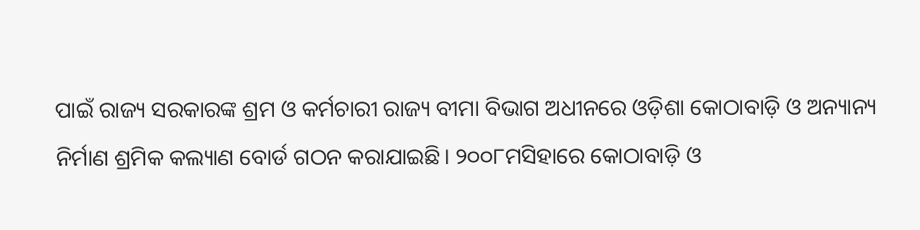ପାଇଁ ରାଜ୍ୟ ସରକାରଙ୍କ ଶ୍ରମ ଓ କର୍ମଚାରୀ ରାଜ୍ୟ ବୀମା ବିଭାଗ ଅଧୀନରେ ଓଡ଼ିଶା କୋଠାବାଡ଼ି ଓ ଅନ୍ୟାନ୍ୟ ନିର୍ମାଣ ଶ୍ରମିକ କଲ୍ୟାଣ ବୋର୍ଡ ଗଠନ କରାଯାଇଛି। ୨୦୦୮ମସିହାରେ କୋଠାବାଡ଼ି ଓ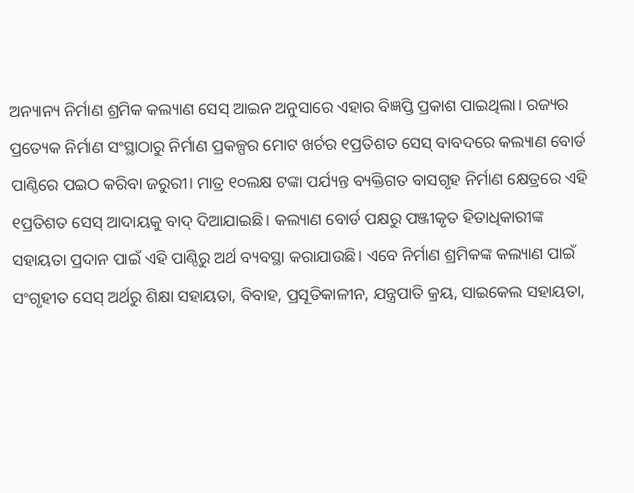ଅନ୍ୟାନ୍ୟ ନିର୍ମାଣ ଶ୍ରମିକ କଲ୍ୟାଣ ‌ସେସ୍ ଆଇନ ଅନୁସାରେ ଏହାର ବିଜ୍ଞପ୍ତି ପ୍ରକାଶ ପାଇଥିଲା। ରଜ୍ୟର ପ୍ରତ୍ୟେକ ନିର୍ମାଣ ସଂସ୍ଥାଠାରୁ ନିର୍ମାଣ ପ୍ରକଳ୍ପର ମୋଟ ଖର୍ଚର ୧ପ୍ରତିଶତ ସେସ୍ ବାବଦରେ କଲ୍ୟାଣ ବୋର୍ଡ ପାଣ୍ଠିରେ ପଇଠ କରିବା ଜରୁରୀ। ମାତ୍ର ୧୦ଲକ୍ଷ ଟଙ୍କା ପର୍ଯ୍ୟନ୍ତ ବ୍ୟକ୍ତିଗତ ବାସଗୃହ ନିର୍ମାଣ କ୍ଷେତ୍ରରେ ଏହି ୧ପ୍ରତିଶତ ସେସ୍ ଆଦାୟକୁ ବାଦ୍ ଦିଆଯାଇଛି। କଲ୍ୟାଣ ବୋର୍ଡ ପକ୍ଷରୁ ପଞ୍ଜୀକୃତ ହିତାଧିକାରୀଙ୍କ ସହାୟତା ପ୍ରଦାନ ପାଇଁ ଏହି ପାଣ୍ଠିରୁ ଅର୍ଥ ବ୍ୟବସ୍ଥା କରାଯାଉଛି। ଏବେ ନିର୍ମାଣ ଶ୍ରମିକଙ୍କ କଲ୍ୟାଣ ପାଇଁ ସଂଗୃହୀତ ସେସ୍ ଅର୍ଥରୁ ଶିକ୍ଷା ସହାୟତା, ବିବାହ, ପ୍ରସୂତିକାଳୀନ, ଯନ୍ତ୍ରପାତି କ୍ରୟ, ସାଇକେଲ ସହାୟତା,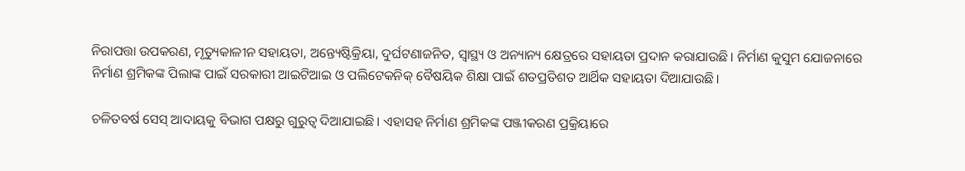ନିରାପତ୍ତା ଉପକରଣ, ମୃତ୍ୟୁକାଳୀନ ସହାୟତା, ଅନ୍ତ୍ୟେଷ୍ଟିକ୍ରିୟା, ଦୁର୍ଘଟଣାଜନିତ, ସ୍ବାସ୍ଥ୍ୟ ଓ ଅନ୍ୟାନ୍ୟ କ୍ଷେତ୍ରରେ ସହାୟତା ପ୍ରଦାନ କରାଯାଉଛି। ନିର୍ମାଣ କୁସୁମ ଯୋଜନାରେ ନିର୍ମାଣ ଶ୍ରମିକଙ୍କ ପିଲାଙ୍କ ପାଇଁ ସରକାରୀ ଆଇଟିଆଇ ଓ ପଲିଟେକନିକ୍ ବୈଷୟିକ ଶିକ୍ଷା ପାଇଁ ଶତପ୍ରତିଶତ ଆର୍ଥିକ ସହାୟତା ଦିଆଯାଉଛି।

ଚଳିତବର୍ଷ ସେସ୍ ଆଦାୟକୁ ବିଭାଗ ପକ୍ଷରୁ ଗୁରୁତ୍ବ ଦିଆଯାଇଛି। ଏହାସହ ନିର୍ମାଣ ଶ୍ରମିକଙ୍କ ପଞ୍ଜୀକରଣ ପ୍ରକ୍ରିୟାରେ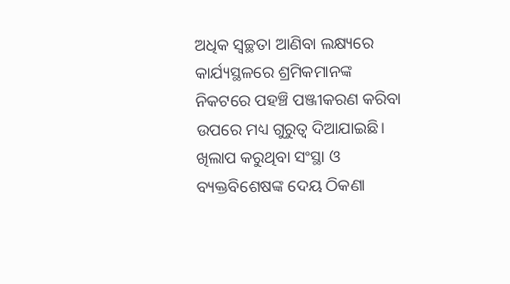ଅଧିକ ସ୍ବଚ୍ଛତା ଆଣିବା ଲକ୍ଷ୍ୟରେ କାର୍ଯ୍ୟସ୍ଥଳରେ ଶ୍ରମିକମାନଙ୍କ ନିକଟରେ ପହଞ୍ଚି ପଞ୍ଜୀକରଣ କରିବା ଉପରେ ମଧ୍ୟ ଗୁରୁତ୍ବ ଦିଆଯାଇଛି। ଖିଲାପ କରୁଥିବା ସଂସ୍ଥା ଓ ବ୍ୟକ୍ତବିଶେଷଙ୍କ ଦେୟ ଠିକଣା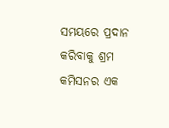ସମୟରେ ପ୍ରଦାନ କରିବାକୁ ଶ୍ରମ କମିସନର ଏକ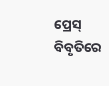ପ୍ରେସ୍ ବିବୃତିରେ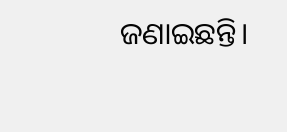ଜଣାଇଛନ୍ତି।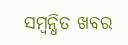ସମ୍ବନ୍ଧିତ ଖବର